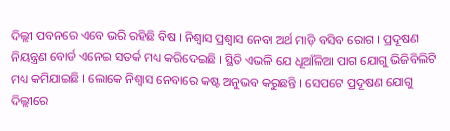ଦିଲ୍ଲୀ ପବନରେ ଏବେ ଭରି ରହିଛି ବିଷ । ନିଶ୍ବାସ ପ୍ରଶ୍ବାସ ନେବା ଅର୍ଥ ମାଡ଼ି ବସିବ ରୋଗ । ପ୍ରଦୂଷଣ ନିୟନ୍ତ୍ରଣ ବୋର୍ଡ ଏନେଇ ସତର୍କ ମଧ୍ୟ କରିଦେଇଛି । ସ୍ଥିତି ଏଭଳି ଯେ ଧୂଆଁଳିଆ ପାଗ ଯୋଗୁ ଭିଜିବିଲିଟି ମଧ୍ୟ କମିଯାଇଛି । ଲୋକେ ନିଶ୍ବାସ ନେବାରେ କଷ୍ଟ ଅନୁଭବ କରୁଛନ୍ତି । ସେପଟେ ପ୍ରଦୂଷଣ ଯୋଗୁ ଦିଲ୍ଲୀରେ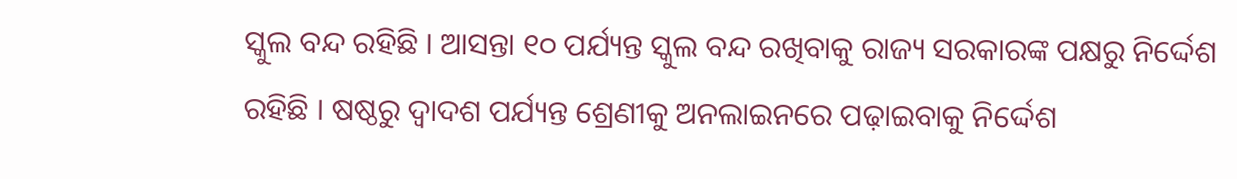ସ୍କୁଲ ବନ୍ଦ ରହିଛି । ଆସନ୍ତା ୧୦ ପର୍ଯ୍ୟନ୍ତ ସ୍କୁଲ ବନ୍ଦ ରଖିବାକୁ ରାଜ୍ୟ ସରକାରଙ୍କ ପକ୍ଷରୁ ନିର୍ଦ୍ଦେଶ ରହିଛି । ଷଷ୍ଠରୁ ଦ୍ବାଦଶ ପର୍ଯ୍ୟନ୍ତ ଶ୍ରେଣୀକୁ ଅନଲାଇନରେ ପଢ଼ାଇବାକୁ ନିର୍ଦ୍ଦେଶ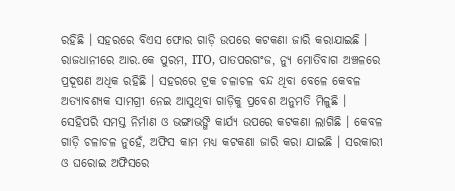ରହିଛି । ସହରରେ ବିଏସ ଫୋର ଗାଡ଼ି ଉପରେ କଟକଣା ଜାରି କରାଯାଇଛି । ରାଜଧାନୀରେ ଆର.କେ ପୁରମ, ITO, ପାତପରଗଂଜ, ନ୍ୟୁ ମୋତିବାଗ ଅଞ୍ଚଳରେ ପ୍ରଦୂଷଣ ଅଧିକ ରହିଛି । ସହରରେ ଟ୍ରକ ଚଳାଚଳ ବନ୍ଦ ଥିବା ବେଳେ କେବଳ ଅତ୍ୟାବଶ୍ୟକ ସାମଗ୍ରୀ ନେଇ ଆସୁଥିବା ଗାଡ଼ିକୁ ପ୍ରବେଶ ଅନୁମତି ମିଳୁଛି । ସେହିପରି ସମସ୍ତ ନିର୍ମାଣ ଓ ଭଙ୍ଗାଭଙ୍ଗି କାର୍ଯ୍ୟ ଉପରେ କଟକଣା ଲାଗିଛି । କେବଳ ଗାଡ଼ି ଚଳାଚଳ ନୁହେଁ, ଅଫିସ କାମ ମଧ୍ୟ କଟକଣା ଜାରି କରା ଯାଇଛି । ସରକାରୀ ଓ ଘରୋଇ ଅଫିସରେ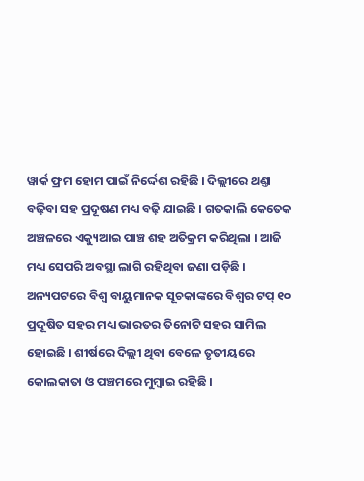ୱାର୍କ ଫ୍ରମ ହୋମ ପାଇଁ ନିର୍ଦ୍ଦେଶ ରହିଛି । ଦିଲ୍ଲୀରେ ଥଣ୍ତା ବଢ଼ିବା ସହ ପ୍ରଦୂଷଣ ମଧ୍ୟ ବଢ଼ି ଯାଇଛି । ଗତକାଲି କେତେକ ଅଞ୍ଚଳରେ ଏକ୍ୟୁଆଇ ପାଞ୍ଚ ଶହ ଅତିକ୍ରମ କରିଥିଲା । ଆଜି ମଧ୍ୟ ସେପରି ଅବସ୍ଥା ଲାଗି ରହିଥିବା ଜଣା ପଡ଼ିଛି । ଅନ୍ୟପଟରେ ବିଶ୍ବ ବାୟୁମାନକ ସୂଚକାଙ୍କରେ ବିଶ୍ବର ଟପ୍ ୧୦ ପ୍ରଦୂଷିତ ସହର ମଧ୍ୟ ଭାରତର ତିନୋଟି ସହର ସାମିଲ ହୋଇଛି । ଶୀର୍ଷରେ ଦିଲ୍ଲୀ ଥିବା ବେଳେ ତୃତୀୟରେ କୋଲକାତା ଓ ପଞ୍ଚମରେ ମୁମ୍ବାଇ ରହିଛି ।